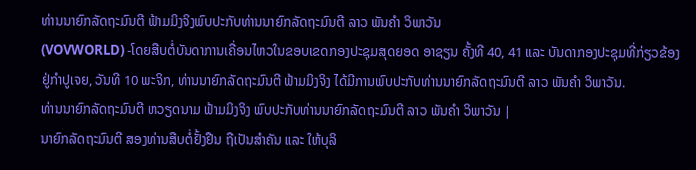ທ່ານນາຍົກລັດຖະມົນຕີ ຟ້າມມິງຈິງພົບປະກັບທ່ານນາຍົກລັດຖະມົນຕີ ລາວ ພັນຄຳ ວິພາວັນ
(VOVWORLD) -ໂດຍສືບຕໍ່ບັນດາການເຄື່ອນໄຫວໃນຂອບເຂດກອງປະຊຸມສຸດຍອດ ອາຊຽນ ຄັ້ງທີ 40, 41 ແລະ ບັນດາກອງປະຊຸມທີ່ກ່ຽວຂ້ອງ ຢູ່ກຳປູເຈຍ, ວັນທີ 10 ພະຈິກ, ທ່ານນາຍົກລັດຖະມົນຕີ ຟ້າມມິງຈິງ ໄດ້ມີການພົບປະກັບທ່ານນາຍົກລັດຖະມົນຕີ ລາວ ພັນຄຳ ວິພາວັນ.
ທ່ານນາຍົກລັດຖະມົນຕີ ຫວຽດນາມ ຟ້າມມິງຈິງ ພົບປະກັບທ່ານນາຍົກລັດຖະມົນຕີ ລາວ ພັນຄຳ ວິພາວັນ |
ນາຍົກລັດຖະມົນຕີ ສອງທ່ານສືບຕໍ່ຢັ້ງຢືນ ຖືເປັນສຳຄັນ ແລະ ໃຫ້ບຸລິ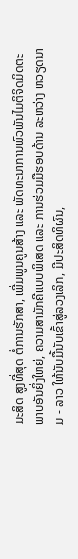ມະສິດ ສູງທີ່ສຸດ ຕໍ່ການຮັກສາ, ເພີ່ມພູນຄູນສ້າງ ແລະ ພັດທະນາການພົວພັນໄມຕິຈິດມິດຕະພາບອັນຍິ່ງໃຫຍ່, ຄວາມສາມັກຄີແບບພິເສດ ແລະ ການຮ່ວມມືຮອບດ້ານ ລະຫວ່າງ ຫວຽດນາມ - ລາວ ໃຫ້ນັບມື້ນັບເຂົ້າສູ່ລວງເລິກ, ມີປະສິດທິຜົນ,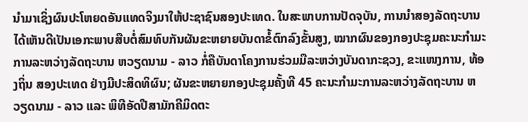ນຳມາເຊິ່ງຜົນປະໂຫຍດອັນແທດຈິງມາໃຫ້ປະຊາຊົນສອງປະເທດ. ໃນສະພາບການປັດຈຸບັນ, ການນຳສອງລັດຖະບານໄດ້ເຫັນດີເປັນເອກະພາບສືບຕໍ່ສົມທົບກັນຜັນຂະຫຍາຍບັນດາຂໍ້ຕົກລົງຂັ້ນສູງ, ໝາກຜົນຂອງກອງປະຊຸມຄະນະກຳມະການລະຫວ່າງລັດຖະບານ ຫວຽດນາມ - ລາວ ກໍ່ຄືບັນດາໂຄງການຮ່ວມມືລະຫວ່າງບັນດາກະຊວງ, ຂະແໜງການ, ທ້ອງຖິ່ນ ສອງປະເທດ ຢ່າງມີປະສິດທິຜົນ; ຜັນຂະຫຍາຍກອງປະຊຸມຄັ້ງທີ 45 ຄະນະກຳມະການລະຫວ່າງລັດຖະບານ ຫວຽດນາມ - ລາວ ແລະ ພິທີອັດປີສາມັກຄີມິດຕະ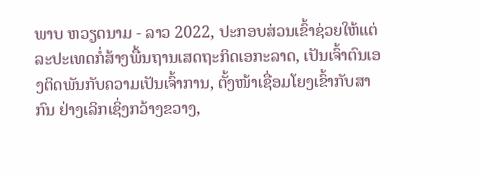ພາບ ຫວຽດນາມ - ລາວ 2022, ປະກອບສ່ວນເຂົ້າຊ່ວຍໃຫ້ແຕ່ລະປະເທດກໍ່ສ້າງພື້ນຖານເສດຖະກິດເອກະລາດ, ເປັນເຈົ້າຕົນເອງຕິດພັນກັບຄວາມເປັນເຈົ້າການ, ຕັ້ງໜ້າເຊື່ອມໂຍງເຂົ້າກັບສາກົນ ຢ່າງເລິກເຊິ່ງກວ້າງຂວາງ,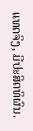ແທດຈິງ, ມີປະສິດທິຜົນ.